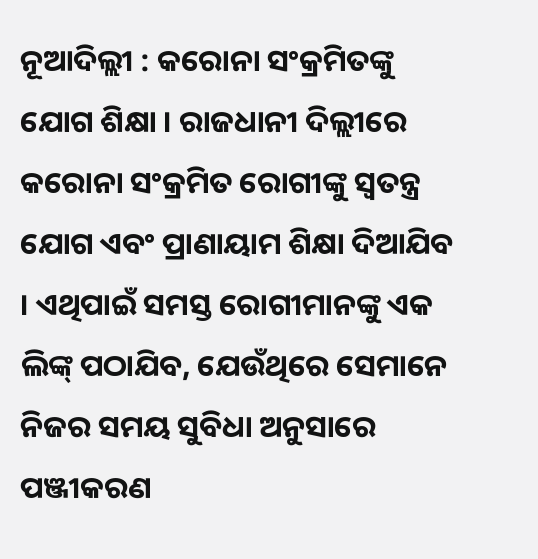ନୂଆଦିଲ୍ଲୀ : କରୋନା ସଂକ୍ରମିତଙ୍କୁ ଯୋଗ ଶିକ୍ଷା । ରାଜଧାନୀ ଦିଲ୍ଲୀରେ କରୋନା ସଂକ୍ରମିତ ରୋଗୀଙ୍କୁ ସ୍ୱତନ୍ତ୍ର ଯୋଗ ଏବଂ ପ୍ରାଣାୟାମ ଶିକ୍ଷା ଦିଆଯିବ । ଏଥିପାଇଁ ସମସ୍ତ ରୋଗୀମାନଙ୍କୁ ଏକ ଲିଙ୍କ୍ ପଠାଯିବ, ଯେଉଁଥିରେ ସେମାନେ ନିଜର ସମୟ ସୁବିଧା ଅନୁସାରେ ପଞ୍ଜୀକରଣ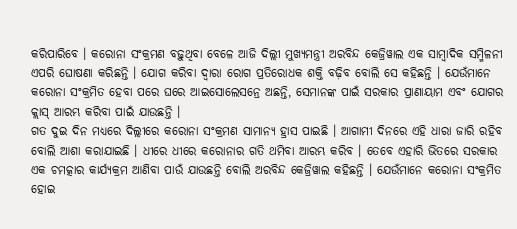କରିପାରିବେ । କରୋନା ସଂକ୍ରମଣ ବଢ଼ୁଥିବା ବେଳେ ଆଜି ଦିଲ୍ଲୀ ମୁଖ୍ୟମନ୍ତ୍ରୀ ଅରବିନ୍ଦ କେଜ୍ରିୱାଲ ଏକ ସାମ୍ବାଦିକ ସମ୍ମିଳନୀ ଏପରି ଘୋଷଣା କରିଛନ୍ତି । ଯୋଗ କରିବା ଦ୍ୱାରା ରୋଗ ପ୍ରତିରୋଧକ ଶକ୍ତି ବଢ଼ିବ ବୋଲି ସେ କହିଛନ୍ତି । ଯେଉଁମାନେ କରୋନା ସଂକ୍ରମିତ ହେବା ପରେ ଘରେ ଆଇସୋଲେସନ୍ରେ ଅଛନ୍ତି, ସେମାନଙ୍କ ପାଇଁ ସରକାର ପ୍ରାଣାୟାମ ଏବଂ ଯୋଗର କ୍ଲାସ୍ ଆରମ୍ଭ କରିବା ପାଇଁ ଯାଉଛନ୍ତି ।
ଗତ ଦୁଇ ଦିନ ମଧ୍ୟରେ ଦିଲ୍ଲୀରେ କରୋନା ସଂକ୍ରମଣ ସାମାନ୍ୟ ହ୍ରାସ ପାଇଛି । ଆଗାମୀ ଦିନରେ ଏହି ଧାରା ଜାରି ରହିବ ବୋଲି ଆଶା କରାଯାଇଛି । ଧୀରେ ଧୀରେ କରୋନାର ଗତି ଥମିବା ଆରମ୍ଭ କରିବ । ତେବେ ଏହାରି ଭିତରେ ସରକାର ଏକ ଚମତ୍କାର କାର୍ଯ୍ୟକ୍ରମ ଆଣିବା ପାଉଁ ଯାଉଛନ୍ତି ବୋଲି ଅରବିନ୍ଦ କେଜ୍ରିୱାଲ କହିଛନ୍ତି । ଯେଉଁମାନେ କରୋନା ସଂକ୍ରମିତ ହୋଇ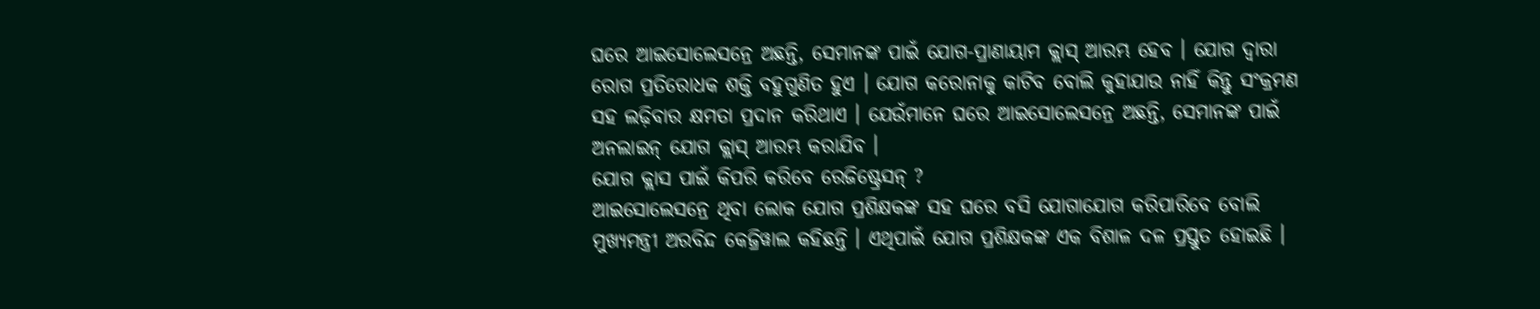ଘରେ ଆଇସୋଲେସନ୍ରେ ଅଛନ୍ତି, ସେମାନଙ୍କ ପାଇଁ ଯୋଗ-ପ୍ରାଣାୟାମ କ୍ଲାସ୍ ଆରମ୍ଭ ହେବ । ଯୋଗ ଦ୍ୱାରା ରୋଗ ପ୍ରତିରୋଧକ ଶକ୍ତି ବହୁଗୁଣିତ ହୁଏ । ଯୋଗ କରୋନାକୁ କାଟିବ ବୋଲି କୁହାଯାଉ ନାହିଁ କିନ୍ତୁ ସଂକ୍ରମଣ ସହ ଲଢ଼ିବାର କ୍ଷମତା ପ୍ରଦାନ କରିଥାଏ । ଯେଉଁମାନେ ଘରେ ଆଇସୋଲେସନ୍ରେ ଅଛନ୍ତି, ସେମାନଙ୍କ ପାଇଁ ଅନଲାଇନ୍ ଯୋଗ କ୍ଲାସ୍ ଆରମ୍ଭ କରାଯିବ ।
ଯୋଗ କ୍ଲାସ ପାଇଁ କିପରି କରିବେ ରେଜିଷ୍ଟ୍ରେସନ୍ ?
ଆଇସୋଲେସନ୍ରେ ଥିବା ଲୋକ ଯୋଗ ପ୍ରଶିକ୍ଷକଙ୍କ ସହ ଘରେ ବସି ଯୋଗାଯୋଗ କରିପାରିବେ ବୋଲି ମୁଖ୍ୟମନ୍ତ୍ରୀ ଅରବିନ୍ଦ କେଜ୍ରିୱାଲ କହିଛନ୍ତି । ଏଥିପାଇଁ ଯୋଗ ପ୍ରଶିକ୍ଷକଙ୍କ ଏକ ବିଶାଳ ଦଳ ପ୍ରସ୍ତୁତ ହୋଇଛି ।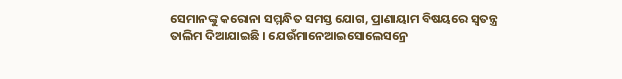ସେମାନଙ୍କୁ କରୋନା ସମ୍ମନ୍ଧିତ ସମସ୍ତ ଯୋଗ, ପ୍ରାଣାୟାମ ବିଷୟରେ ସ୍ୱତନ୍ତ୍ର ତାଲିମ ଦିଆଯାଇଛି । ଯେଉଁମାନେଆଇସୋଲେସନ୍ରେ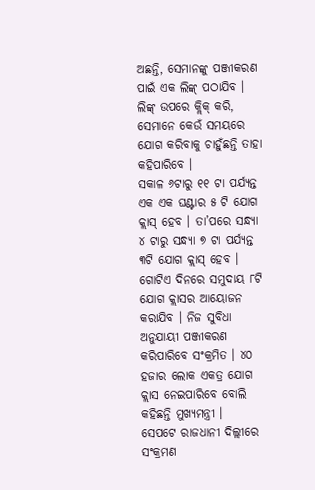ଅଛନ୍ତି, ସେମାନଙ୍କୁ ପଞ୍ଜୀକରଣ ପାଇଁ ଏକ ଲିଙ୍କ୍ ପଠାଯିବ । ଲିଙ୍କ୍ ଉପରେ କ୍ଲିକ୍ କରି, ସେମାନେ କେଉଁ ସମୟରେ ଯୋଗ କରିବାକୁ ଚାହୁଁଛନ୍ତି ତାହା କହିପାରିବେ ।
ସକାଳ ୬ଟାରୁ ୧୧ ଟା ପର୍ଯ୍ୟନ୍ତ ଏକ ଏକ ଘଣ୍ଟାର ୫ ଟି ଯୋଗ କ୍ଲାସ୍ ହେବ । ତା’ପରେ ସନ୍ଧ୍ୟା ୪ ଟାରୁ ସନ୍ଧ୍ୟା ୭ ଟା ପର୍ଯ୍ୟନ୍ତ ୩ଟି ଯୋଗ କ୍ଲାସ୍ ହେବ । ଗୋଟିଏ ଦିନରେ ସମୁଦାୟ ୮ଟି ଯୋଗ କ୍ଲାସର ଆୟୋଜନ କରାଯିବ । ନିଜ ସୁବିଧା ଅନୁଯାୟୀ ପଞ୍ଜୀକରଣ କରିପାରିବେ ସଂକ୍ରମିତ । ୪୦ ହଜାର ଲୋକ ଏକତ୍ର ଯୋଗ କ୍ଲାସ ନେଇପାରିବେ ବୋଲି କହିଛନ୍ତି ମୁଖ୍ୟମନ୍ତ୍ରୀ ।
ସେପଟେ ରାଜଧାନୀ ଦିଲ୍ଲୀରେ ସଂକ୍ରମଣ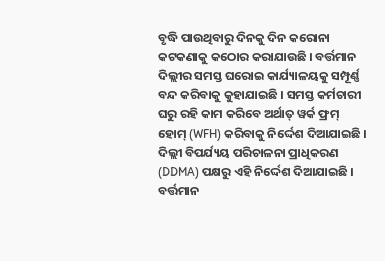ବୃଦ୍ଧି ପାଉଥିବାରୁ ଦିନକୁ ଦିନ କରୋନା କଟକଣାକୁ କଠୋର କରାଯାଉଛି । ବର୍ତ୍ତମାନ ଦିଲ୍ଲୀର ସମସ୍ତ ଘରୋଇ କାର୍ଯ୍ୟାଳୟକୁ ସମ୍ପୂର୍ଣ୍ଣ ବନ୍ଦ କରିବାକୁ କୁହାଯାଇଛି । ସମସ୍ତ କର୍ମଚାରୀ ଘରୁ ରହି କାମ କରିବେ ଅର୍ଥାତ୍ ୱର୍କ ଫ୍ରମ୍ ହୋମ୍ (WFH) କରିବାକୁ ନିର୍ଦ୍ଦେଶ ଦିଆଯାଇଛି । ଦିଲ୍ଲୀ ବିପର୍ଯ୍ୟୟ ପରିଚାଳନା ପ୍ରାଧିକରଣ (DDMA) ପକ୍ଷରୁ ଏହି ନିର୍ଦ୍ଦେଶ ଦିଆଯାଇଛି । ବର୍ତ୍ତମାନ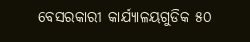ବେସରକାରୀ କାର୍ଯ୍ୟାଳୟଗୁଡିକ ୫୦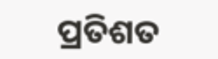ପ୍ରତିଶତ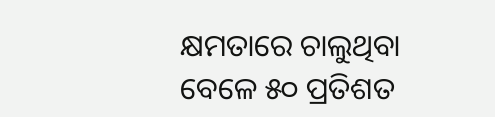କ୍ଷମତାରେ ଚାଲୁଥିବା ବେଳେ ୫୦ ପ୍ରତିଶତ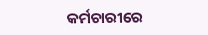କର୍ମଚାରୀରେ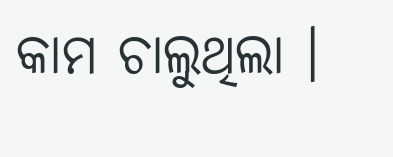କାମ ଚାଲୁଥିଲା ।